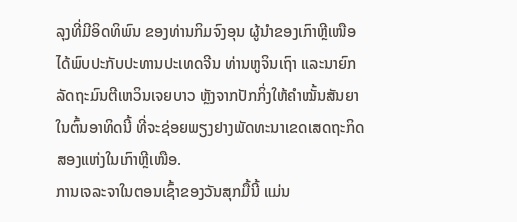ລຸງທີ່ມີອິດທິພົນ ຂອງທ່ານກິມຈົງອຸນ ຜູ້ນຳຂອງເກົາຫຼີເໜືອ
ໄດ້ພົບປະກັບປະທານປະເທດຈີນ ທ່ານຫູຈິນເຖົາ ແລະນາຍົກ
ລັດຖະມົນຕີເຫວິນເຈຍບາວ ຫຼັງຈາກປັກກິ່ງໃຫ້ຄຳໝັ້ນສັນຍາ
ໃນຕົ້ນອາທິດນີ້ ທີ່ຈະຊ່ອຍພຽງຢາງພັດທະນາເຂດເສດຖະກິດ
ສອງແຫ່ງໃນເກົາຫຼີເໜືອ.
ການເຈລະຈາໃນຕອນເຊົ້າຂອງວັນສຸກມື້ນີ້ ແມ່ນ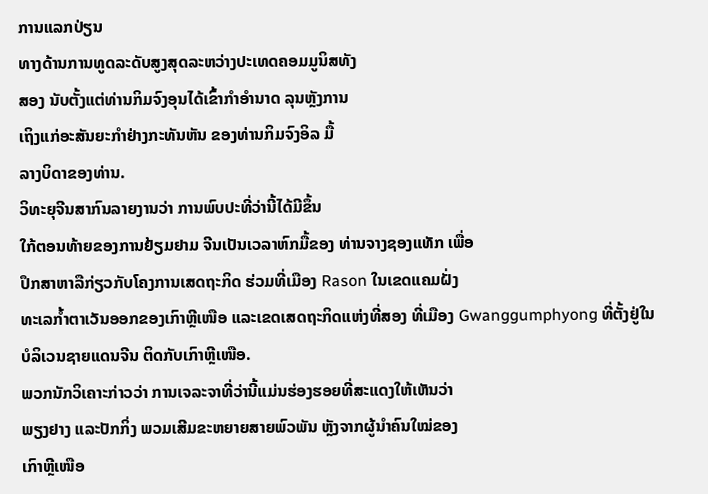ການແລກປ່ຽນ
ທາງດ້ານການທູດລະດັບສູງສຸດລະຫວ່າງປະເທດຄອມມູນິສທັງ
ສອງ ນັບຕັ້ງແຕ່ທ່ານກິມຈົງອຸນໄດ້ເຂົ້າກຳອຳນາດ ລຸນຫຼັງການ
ເຖິງແກ່ອະສັນຍະກຳຢ່າງກະທັນຫັນ ຂອງທ່ານກິມຈົງອິລ ມື້
ລາງບິດາຂອງທ່ານ.
ວິທະຍຸຈີນສາກົນລາຍງານວ່າ ການພົບປະທີ່ວ່ານີ້ໄດ້ມີຂຶ້ນ
ໃກ້ຕອນທ້າຍຂອງການຢ້ຽມຢາມ ຈີນເປັນເວລາຫົກມື້ຂອງ ທ່ານຈາງຊອງແທັກ ເພື່ອ
ປຶກສາຫາລືກ່ຽວກັບໂຄງການເສດຖະກິດ ຮ່ວມທີ່ເມືອງ Rason ໃນເຂດແຄມຝັ່ງ
ທະເລກໍ້າຕາເວັນອອກຂອງເກົາຫຼີເໜືອ ແລະເຂດເສດຖະກິດແຫ່ງທີ່ສອງ ທີ່ເມືອງ Gwanggumphyong ທີ່ຕັ້ງຢູ່ໃນບໍລິເວນຊາຍແດນຈີນ ຕິດກັບເກົາຫຼີເໜືອ.
ພວກນັກວິເຄາະກ່າວວ່າ ການເຈລະຈາທີ່ວ່ານີ້ແມ່ນຮ່ອງຮອຍທີ່ສະແດງໃຫ້ເຫັນວ່າ
ພຽງຢາງ ແລະປັກກິ່ງ ພວມເສີມຂະຫຍາຍສາຍພົວພັນ ຫຼັງຈາກຜູ້ນຳຄົນໃໝ່ຂອງ
ເກົາຫຼີເໜືອ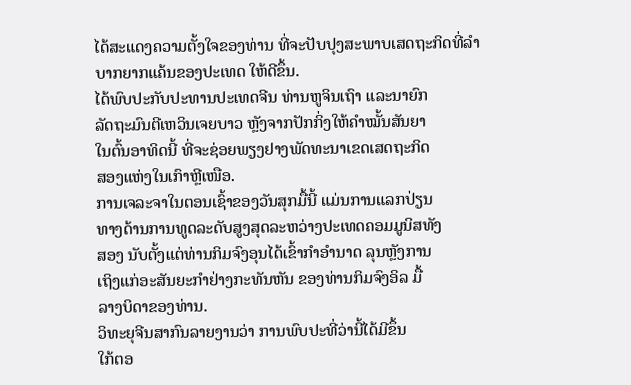ໄດ້ສະແດງຄວາມຕັ້ງໃຈຂອງທ່ານ ທີ່ຈະປັບປຸງສະພາບເສດຖະກິດທີ່ລຳ ບາກຍາກແຄ້ນຂອງປະເທດ ໃຫ້ດີຂຶ້ນ.
ໄດ້ພົບປະກັບປະທານປະເທດຈີນ ທ່ານຫູຈິນເຖົາ ແລະນາຍົກ
ລັດຖະມົນຕີເຫວິນເຈຍບາວ ຫຼັງຈາກປັກກິ່ງໃຫ້ຄຳໝັ້ນສັນຍາ
ໃນຕົ້ນອາທິດນີ້ ທີ່ຈະຊ່ອຍພຽງຢາງພັດທະນາເຂດເສດຖະກິດ
ສອງແຫ່ງໃນເກົາຫຼີເໜືອ.
ການເຈລະຈາໃນຕອນເຊົ້າຂອງວັນສຸກມື້ນີ້ ແມ່ນການແລກປ່ຽນ
ທາງດ້ານການທູດລະດັບສູງສຸດລະຫວ່າງປະເທດຄອມມູນິສທັງ
ສອງ ນັບຕັ້ງແຕ່ທ່ານກິມຈົງອຸນໄດ້ເຂົ້າກຳອຳນາດ ລຸນຫຼັງການ
ເຖິງແກ່ອະສັນຍະກຳຢ່າງກະທັນຫັນ ຂອງທ່ານກິມຈົງອິລ ມື້
ລາງບິດາຂອງທ່ານ.
ວິທະຍຸຈີນສາກົນລາຍງານວ່າ ການພົບປະທີ່ວ່ານີ້ໄດ້ມີຂຶ້ນ
ໃກ້ຕອ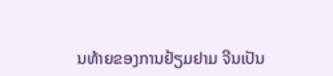ນທ້າຍຂອງການຢ້ຽມຢາມ ຈີນເປັນ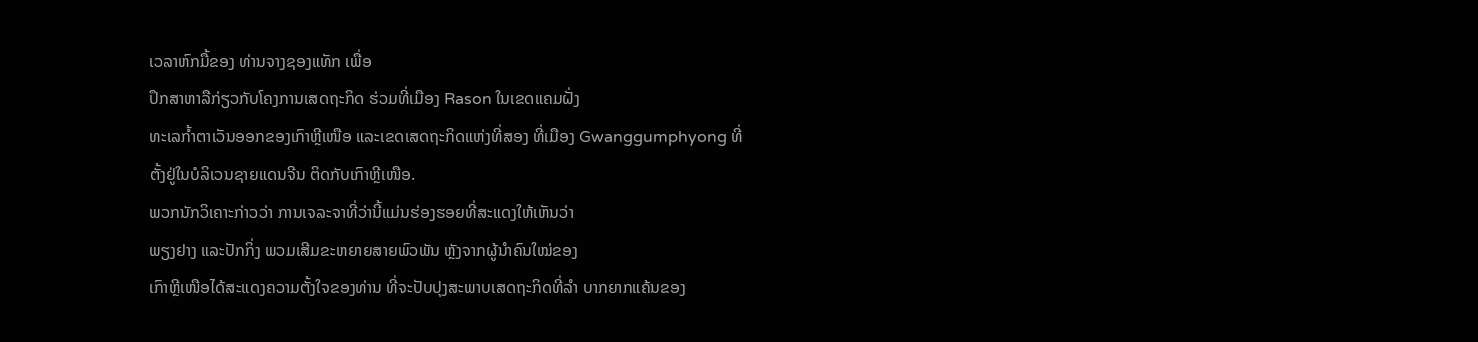ເວລາຫົກມື້ຂອງ ທ່ານຈາງຊອງແທັກ ເພື່ອ
ປຶກສາຫາລືກ່ຽວກັບໂຄງການເສດຖະກິດ ຮ່ວມທີ່ເມືອງ Rason ໃນເຂດແຄມຝັ່ງ
ທະເລກໍ້າຕາເວັນອອກຂອງເກົາຫຼີເໜືອ ແລະເຂດເສດຖະກິດແຫ່ງທີ່ສອງ ທີ່ເມືອງ Gwanggumphyong ທີ່ຕັ້ງຢູ່ໃນບໍລິເວນຊາຍແດນຈີນ ຕິດກັບເກົາຫຼີເໜືອ.
ພວກນັກວິເຄາະກ່າວວ່າ ການເຈລະຈາທີ່ວ່ານີ້ແມ່ນຮ່ອງຮອຍທີ່ສະແດງໃຫ້ເຫັນວ່າ
ພຽງຢາງ ແລະປັກກິ່ງ ພວມເສີມຂະຫຍາຍສາຍພົວພັນ ຫຼັງຈາກຜູ້ນຳຄົນໃໝ່ຂອງ
ເກົາຫຼີເໜືອໄດ້ສະແດງຄວາມຕັ້ງໃຈຂອງທ່ານ ທີ່ຈະປັບປຸງສະພາບເສດຖະກິດທີ່ລຳ ບາກຍາກແຄ້ນຂອງ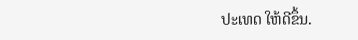ປະເທດ ໃຫ້ດີຂຶ້ນ.